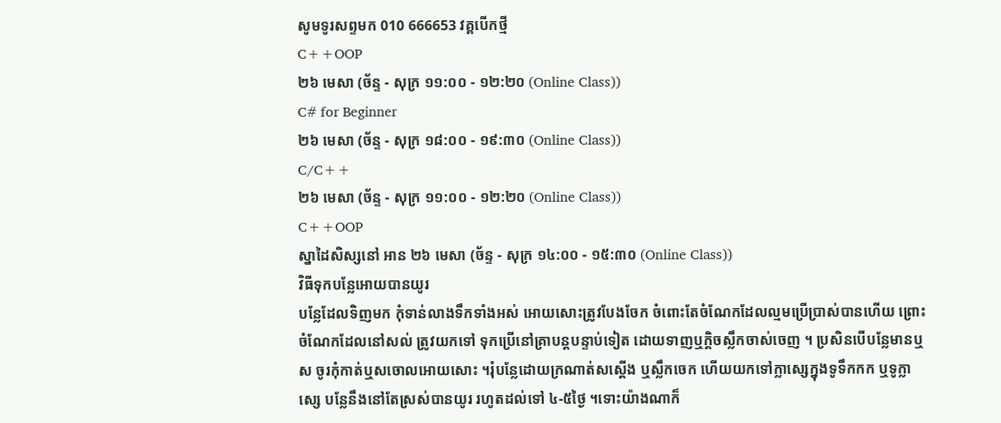សូមទូរសព្ទមក 010 666653 វគ្គបើកថ្មី
C++OOP
២៦ មេសា (ច័ន្ទ - សុក្រ ១១:០០ - ១២:២០ (Online Class))
C# for Beginner
២៦ មេសា (ច័ន្ទ - សុក្រ ១៨:០០ - ១៩:៣០ (Online Class))
C/C++
២៦ មេសា (ច័ន្ទ - សុក្រ ១១:០០ - ១២:២០ (Online Class))
C++OOP
ស្នាដៃសិស្សនៅ អាន ២៦ មេសា (ច័ន្ទ - សុក្រ ១៤:០០ - ១៥:៣០ (Online Class))
វិធីទុកបន្លែអោយបានយូរ
បន្លែដែលទិញមក កុំទាន់លាងទឹកទាំងអស់ អោយសោះត្រូវបែងចែក ចំពោះតែចំណែកដែលល្មមប្រើប្រាស់បានហើយ ព្រោះចំណែកដែលនៅសល់ ត្រូវយកទៅ ទុកប្រើនៅគ្រាបន្តបន្ទាប់ទៀត ដោយទាញឬក្តិចស្លឹកចាស់ចេញ ។ ប្រសិនបើបន្លែមានឬស ចូរកុំកាត់ឬសចោលអោយសោះ ។រុំបន្លែដោយក្រណាត់សស្តើង ឬស្លឹកចេក ហើយយកទៅក្លាស្សេក្នុងទូទឹកកក ឬទូក្លាស្សេ បន្លែនឹងនៅតែស្រស់បានយូរ រហូតដល់ទៅ ៤-៥ថ្ងៃ ។ទោះយ៉ាងណាក៏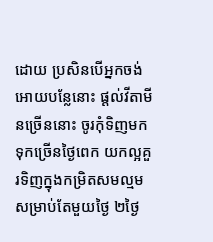ដោយ ប្រសិនបើអ្នកចង់អោយបន្លែនោះ ផ្តល់វីតាមីនច្រើននោះ ចូរកុំទិញមកទុកច្រើនថ្ងៃពេក យកល្អគួរទិញក្នុងកម្រិតសមល្មមសម្រាប់តែមួយថ្ងៃ ២ថ្ងៃ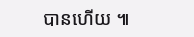បានហើយ ៕